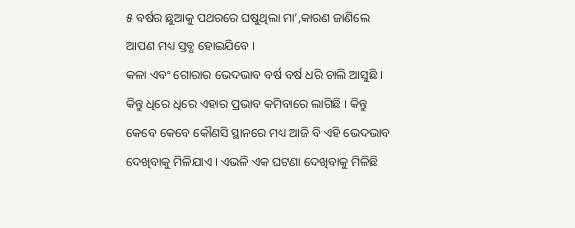୫ ବର୍ଷର ଛୁଆକୁ ପଥରରେ ଘଷୁଥିଲା ମା’,କାରଣ ଜାଣିଲେ ଆପଣ ମଧ୍ୟ ସ୍ତବ୍ଧ ହୋଇଯିବେ ।
କଳା ଏବଂ ଗୋରାର ଭେଦଭାବ ବର୍ଷ ବର୍ଷ ଧରି ଚାଲି ଆସୁଛି । କିନ୍ତୁ ଧିରେ ଧିରେ ଏହାର ପ୍ରଭାବ କମିବାରେ ଲାଗିଛି । କିନ୍ତୁ କେବେ କେବେ କୌଣସି ସ୍ଥାନରେ ମଧ୍ୟ ଆଜି ବି ଏହି ଭେଦଭାବ ଦେଖିବାକୁ ମିଳିଯାଏ । ଏଭଳି ଏକ ଘଟଣା ଦେଖିବାକୁ ମିଳିଛି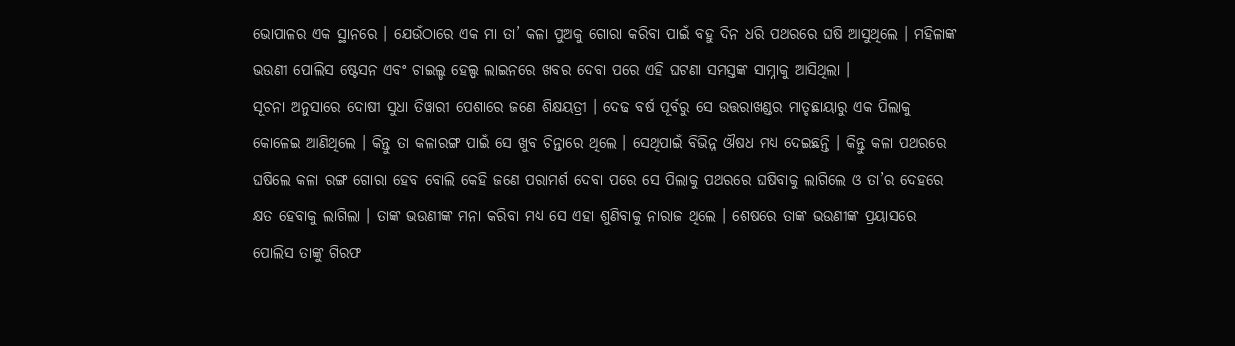ଭୋପାଳର ଏକ ସ୍ଥାନରେ । ଯେଉଁଠାରେ ଏକ ମା ତା’ କଳା ପୁଅକୁ ଗୋରା କରିବା ପାଇଁ ବହୁ ଦିନ ଧରି ପଥରରେ ଘଷି ଆସୁଥିଲେ । ମହିଳାଙ୍କ ଭଉଣୀ ପୋଲିସ ଷ୍ଟେସନ ଏବଂ ଚାଇଲ୍ଡ ହେଲ୍ପ ଲାଇନରେ ଖବର ଦେବା ପରେ ଏହି ଘଟଣା ସମସ୍ତଙ୍କ ସାମ୍ନାକୁ ଆସିଥିଲା ।
ସୂଚନା ଅନୁସାରେ ଦୋଷୀ ସୁଧା ତିୱାରୀ ପେଶାରେ ଜଣେ ଶିକ୍ଷୟତ୍ରୀ । ଦେଢ ବର୍ଷ ପୂର୍ବରୁ ସେ ଉତ୍ତରାଖଣ୍ଡର ମାତୃଛାୟାରୁ ଏକ ପିଲାକୁ କୋଳେଇ ଆଣିଥିଲେ । କିନ୍ତୁ ତା କଳାରଙ୍ଗ ପାଇଁ ସେ ଖୁବ ଚିନ୍ତାରେ ଥିଲେ । ସେଥିପାଇଁ ବିଭିନ୍ନ ଔଷଧ ମଧ୍ୟ ଦେଇଛନ୍ତି । କିନ୍ତୁ କଳା ପଥରରେ ଘଷିଲେ କଳା ରଙ୍ଗ ଗୋରା ହେବ ବୋଲି କେହି ଜଣେ ପରାମର୍ଶ ଦେବା ପରେ ସେ ପିଲାକୁ ପଥରରେ ଘଷିବାକୁ ଲାଗିଲେ ଓ ତା’ର ଦେହରେ କ୍ଷତ ହେବାକୁ ଲାଗିଲା । ତାଙ୍କ ଭଉଣୀଙ୍କ ମନା କରିବା ମଧ୍ୟ ସେ ଏହା ଶୁଣିବାକୁ ନାରାଜ ଥିଲେ । ଶେଷରେ ତାଙ୍କ ଭଉଣୀଙ୍କ ପ୍ରୟାସରେ ପୋଲିସ ତାଙ୍କୁ ଗିରଫ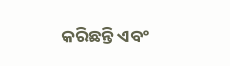କରିଛନ୍ତି ଏବଂ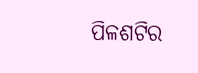ପିଳଶଟିର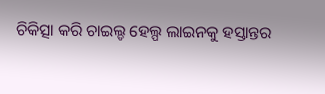ଚିକିତ୍ସା କରି ଚାଇଲ୍ଡ ହେଲ୍ପ ଲାଇନକୁ ହସ୍ତାନ୍ତର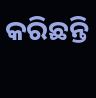କରିଛନ୍ତି